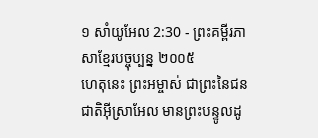១ សាំយូអែល 2:30 - ព្រះគម្ពីរភាសាខ្មែរបច្ចុប្បន្ន ២០០៥
ហេតុនេះ ព្រះអម្ចាស់ ជាព្រះនៃជនជាតិអ៊ីស្រាអែល មានព្រះបន្ទូលដូ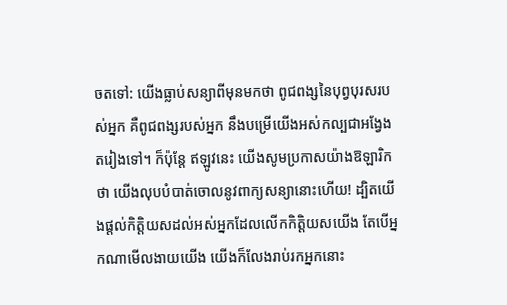ចតទៅ: យើងធ្លាប់សន្យាពីមុនមកថា ពូជពង្សនៃបុព្វបុរសរបស់អ្នក គឺពូជពង្សរបស់អ្នក នឹងបម្រើយើងអស់កល្បជាអង្វែងតរៀងទៅ។ ក៏ប៉ុន្តែ ឥឡូវនេះ យើងសូមប្រកាសយ៉ាងឱឡារិកថា យើងលុបបំបាត់ចោលនូវពាក្យសន្យានោះហើយ! ដ្បិតយើងផ្ដល់កិត្តិយសដល់អស់អ្នកដែលលើកកិត្តិយសយើង តែបើអ្នកណាមើលងាយយើង យើងក៏លែងរាប់រកអ្នកនោះ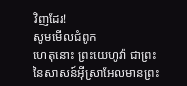វិញដែរ!
សូមមើលជំពូក
ហេតុនោះ ព្រះយេហូវ៉ា ជាព្រះនៃសាសន៍អ៊ីស្រាអែលមានព្រះ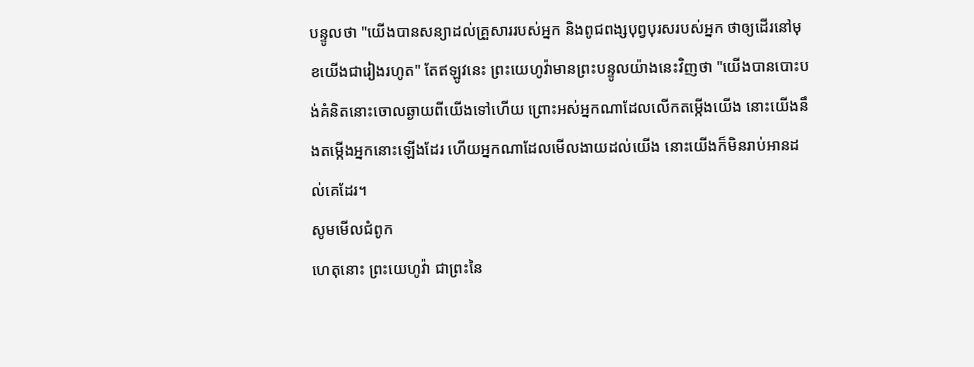បន្ទូលថា "យើងបានសន្យាដល់គ្រួសាររបស់អ្នក និងពូជពង្សបុព្វបុរសរបស់អ្នក ថាឲ្យដើរនៅមុខយើងជារៀងរហូត" តែឥឡូវនេះ ព្រះយេហូវ៉ាមានព្រះបន្ទូលយ៉ាងនេះវិញថា "យើងបានបោះបង់គំនិតនោះចោលឆ្ងាយពីយើងទៅហើយ ព្រោះអស់អ្នកណាដែលលើកតម្កើងយើង នោះយើងនឹងតម្កើងអ្នកនោះឡើងដែរ ហើយអ្នកណាដែលមើលងាយដល់យើង នោះយើងក៏មិនរាប់អានដល់គេដែរ។
សូមមើលជំពូក
ហេតុនោះ ព្រះយេហូវ៉ា ជាព្រះនៃ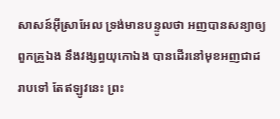សាសន៍អ៊ីស្រាអែល ទ្រង់មានបន្ទូលថា អញបានសន្យាឲ្យពួកគ្រួឯង នឹងវង្សព្ធយុកោឯង បានដើរនៅមុខអញជាដរាបទៅ តែឥឡូវនេះ ព្រះ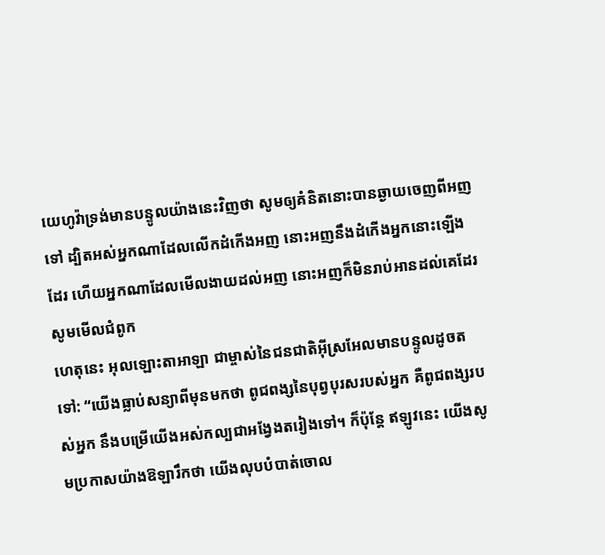យេហូវ៉ាទ្រង់មានបន្ទូលយ៉ាងនេះវិញថា សូមឲ្យគំនិតនោះបានឆ្ងាយចេញពីអញទៅ ដ្បិតអស់អ្នកណាដែលលើកដំកើងអញ នោះអញនឹងដំកើងអ្នកនោះឡើងដែរ ហើយអ្នកណាដែលមើលងាយដល់អញ នោះអញក៏មិនរាប់អានដល់គេដែរ
សូមមើលជំពូក
ហេតុនេះ អុលឡោះតាអាឡា ជាម្ចាស់នៃជនជាតិអ៊ីស្រអែលមានបន្ទូលដូចតទៅ: “យើងធ្លាប់សន្យាពីមុនមកថា ពូជពង្សនៃបុព្វបុរសរបស់អ្នក គឺពូជពង្សរបស់អ្នក នឹងបម្រើយើងអស់កល្បជាអង្វែងតរៀងទៅ។ ក៏ប៉ុន្តែ ឥឡូវនេះ យើងសូមប្រកាសយ៉ាងឱឡារឹកថា យើងលុបបំបាត់ចោល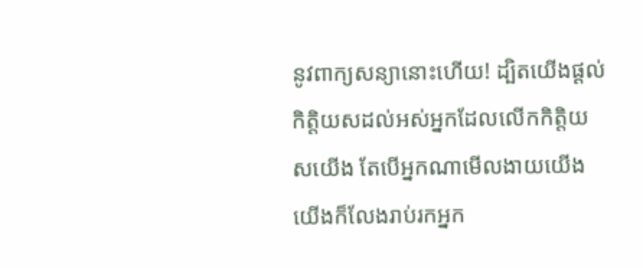នូវពាក្យសន្យានោះហើយ! ដ្បិតយើងផ្តល់កិត្តិយសដល់អស់អ្នកដែលលើកកិត្តិយសយើង តែបើអ្នកណាមើលងាយយើង យើងក៏លែងរាប់រកអ្នក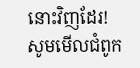នោះវិញដែរ!
សូមមើលជំពូក